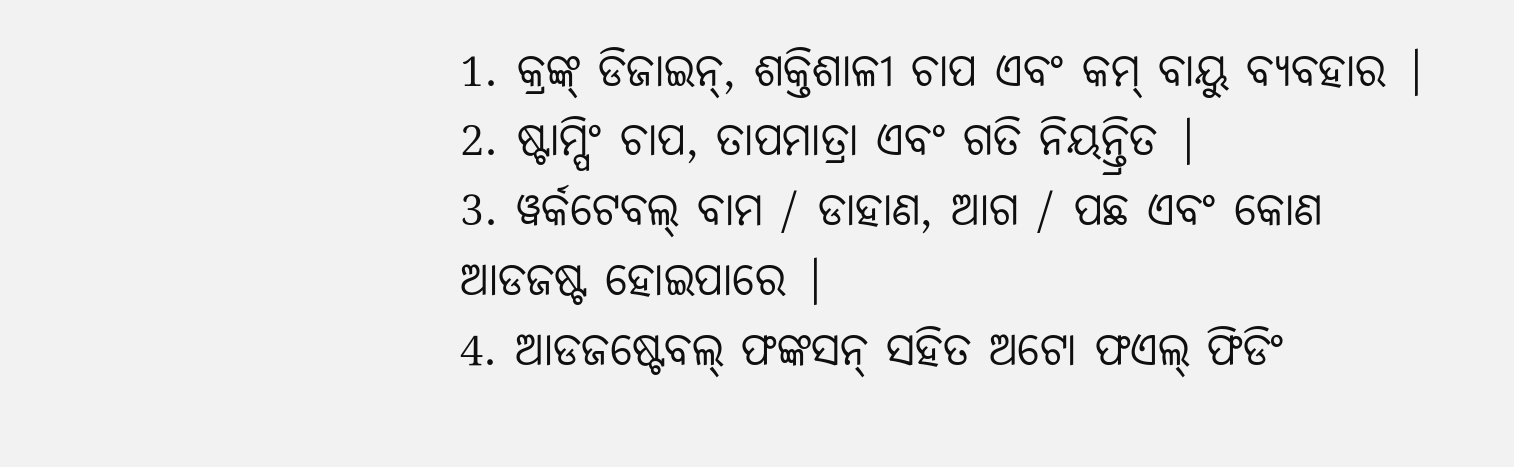1. କ୍ରଙ୍କ୍ ଡିଜାଇନ୍, ଶକ୍ତିଶାଳୀ ଚାପ ଏବଂ କମ୍ ବାୟୁ ବ୍ୟବହାର |
2. ଷ୍ଟାମ୍ପିଂ ଚାପ, ତାପମାତ୍ରା ଏବଂ ଗତି ନିୟନ୍ତ୍ରିତ |
3. ୱର୍କଟେବଲ୍ ବାମ / ଡାହାଣ, ଆଗ / ପଛ ଏବଂ କୋଣ ଆଡଜଷ୍ଟ ହୋଇପାରେ |
4. ଆଡଜଷ୍ଟେବଲ୍ ଫଙ୍କସନ୍ ସହିତ ଅଟୋ ଫଏଲ୍ ଫିଡିଂ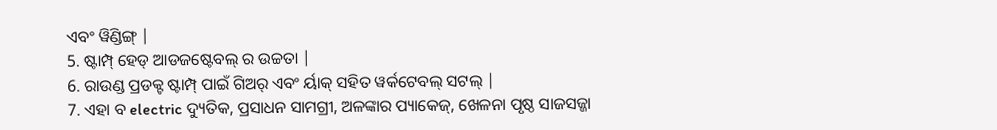ଏବଂ ୱିଣ୍ଡିଙ୍ଗ୍ |
5. ଷ୍ଟାମ୍ପ୍ ହେଡ୍ ଆଡଜଷ୍ଟେବଲ୍ ର ଉଚ୍ଚତା |
6. ରାଉଣ୍ଡ ପ୍ରଡକ୍ଟ ଷ୍ଟାମ୍ପ୍ ପାଇଁ ଗିଅର୍ ଏବଂ ର୍ୟାକ୍ ସହିତ ୱର୍କଟେବଲ୍ ସଟଲ୍ |
7. ଏହା ବ electric ଦ୍ୟୁତିକ, ପ୍ରସାଧନ ସାମଗ୍ରୀ, ଅଳଙ୍କାର ପ୍ୟାକେଜ୍, ଖେଳନା ପୃଷ୍ଠ ସାଜସଜ୍ଜା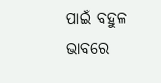ପାଇଁ ବହୁଳ ଭାବରେ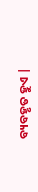ବ୍ୟବହୃତ ହୁଏ |